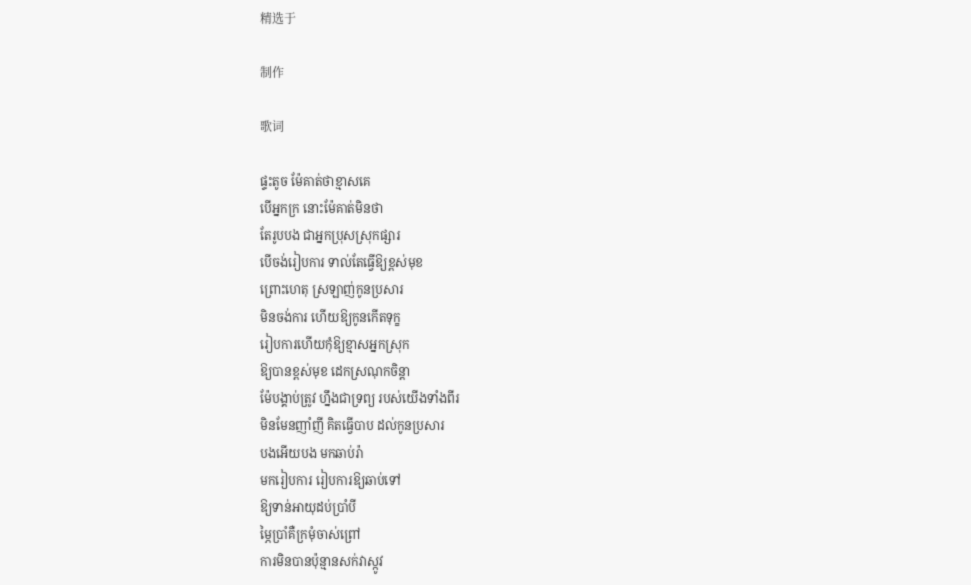精选于

制作

歌词

ផ្ទះតូច ម៉ែគាត់ថាខ្មាសគេ
បើអ្នកក្រ នោះម៉ែគាត់មិនថា
តែរូបបង ជាអ្នកប្រុសស្រុកផ្សារ
បើចង់រៀបការ ទាល់តែធ្វើឱ្យខ្ពស់មុខ
ព្រោះហេតុ ស្រឡាញ់កូនប្រសារ
មិនចង់ការ ហើយឱ្យកូនកើតទុក្ខ
រៀបការហើយកុំឱ្យខ្មាសអ្នកស្រុក
ឱ្យបានខ្ពស់មុខ ដេកស្រណុកចិន្ដា
ម៉ែបង្គាប់ត្រូវ ហ្នឹងជាទ្រព្យ របស់យើងទាំងពីរ
មិនមែនញាំញី គិតធ្វើបាប ដល់កូនប្រសារ
បងអើយបង មកឆាប់រ៉ា
មករៀបការ រៀបការឱ្យឆាប់ទៅ
ឱ្យទាន់អាយុដប់ប្រាំបី
ម្ភៃប្រាំគឺក្រមុំចាស់ព្រៅ
ការមិនបានប៉ុន្មានសក់វាស្កូវ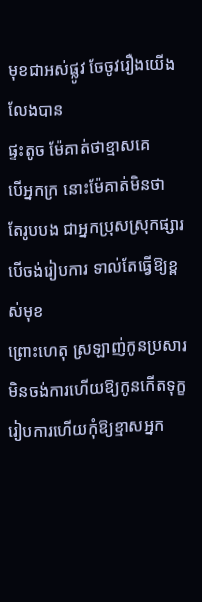មុខជាអស់ផ្លូវ ចែចូវរឿងយើងលែងបាន
ផ្ទះតូច ម៉ែគាត់ថាខ្មាសគេ
បើអ្នកក្រ នោះម៉ែគាត់មិនថា
តែរូបបង ជាអ្នកប្រុសស្រុកផ្សារ
បើចង់រៀបការ ទាល់តែធ្វើឱ្យខ្ពស់មុខ
ព្រោះហេតុ ស្រឡាញ់កូនប្រសារ
មិនចង់ការហើយឱ្យកូនកើតទុក្ខ
រៀបការហើយកុំឱ្យខ្មាសអ្នក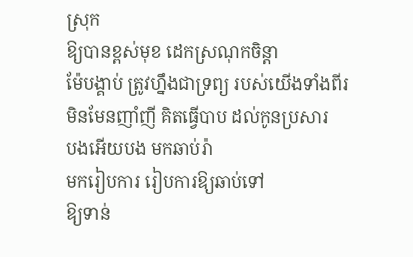ស្រុក
ឱ្យបានខ្ពស់មុខ ដេកស្រណុកចិន្ដា
ម៉ែបង្គាប់ ត្រូវហ្នឹងជាទ្រព្យ របស់យើងទាំងពីរ
មិនមែនញាំញី គិតធ្វើបាប ដល់កូនប្រសារ
បងអើយបង មកឆាប់រ៉ា
មករៀបការ រៀបការឱ្យឆាប់ទៅ
ឱ្យទាន់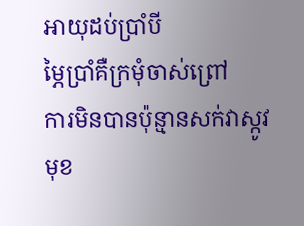អាយុដប់ប្រាំបី
ម្ភៃប្រាំគឺក្រមុំចាស់ព្រៅ
ការមិនបានប៉ុន្មានសក់វាស្កូវ
មុខ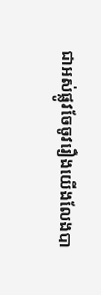ជាអស់ផ្លូវចែចូវរឿងយើងលែងបា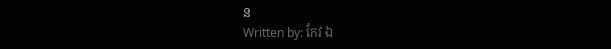ន
Written by: កែវ ឯ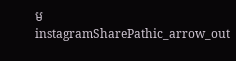ម
instagramSharePathic_arrow_out